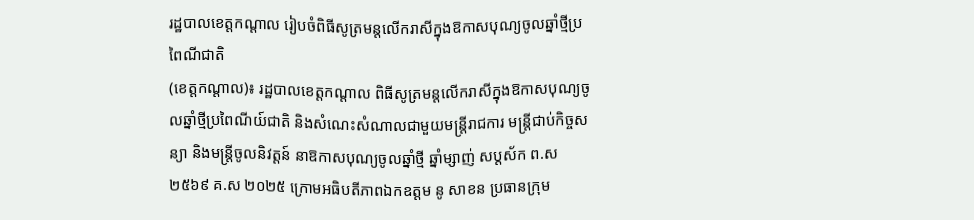រដ្ឋបាលខេត្តកណ្ដាល រៀបចំពិធីសូត្រមន្តលើករាសីក្នុងឱកាសបុណ្យចូលឆ្នាំថ្មីប្រពៃណីជាតិ
(ខេត្តកណ្ដាល)៖ រដ្ឋបាលខេត្តកណ្តាល ពិធីសូត្រមន្តលើករាសីក្នុងឱកាសបុណ្យចូលឆ្នាំថ្មីប្រពៃណីយ៍ជាតិ និងសំណេះសំណាលជាមួយមន្ត្រីរាជការ មន្ត្រីជាប់កិច្ចសន្យា និងមន្ត្រីចូលនិវត្តន៍ នាឱកាសបុណ្យចូលឆ្នាំថ្មី ឆ្នាំម្សាញ់ សប្តស័ក ព.ស ២៥៦៩ គ.ស ២០២៥ ក្រោមអធិបតីភាពឯកឧត្ដម នូ សាខន ប្រធានក្រុម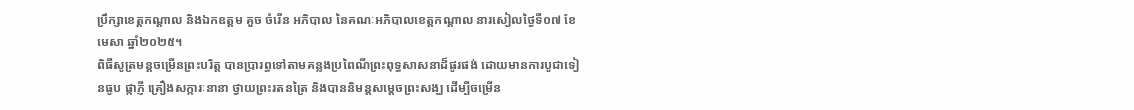ប្រឹក្សាខេត្តកណ្តាល និងឯកឧត្ដម គួច ចំរើន អភិបាល នៃគណៈអភិបាលខេត្តកណ្ដាល នារសៀលថ្ងៃទី០៧ ខែមេសា ឆ្នាំ២០២៥។
ពិធីសូត្រមន្តចម្រើនព្រះបរិត្ត បានប្រារព្ធទៅតាមគន្លងប្រពៃណីព្រះពុទ្ធសាសនាដ៏ផូរផង់ ដោយមានការបូជាទៀនធូប ផ្កាភ្ញី គ្រឿងសក្ការៈនានា ថ្វាយព្រះរតនត្រៃ និងបាននិមន្តសម្តេចព្រះសង្ឃ ដើម្បីចម្រើន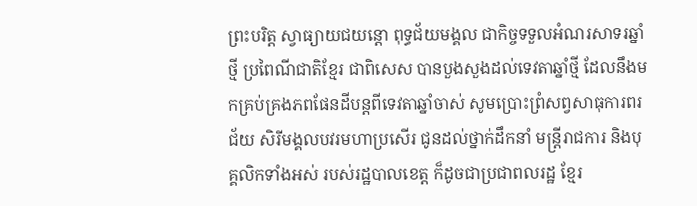ព្រះបរិត្ត ស្វាធ្យាយជយន្តោ ពុទ្ធជ័យមង្គល ជាកិច្ចទទួលអំណរសាទរឆ្នាំថ្មី ប្រពៃណីជាតិខ្មែរ ជាពិសេស បានបួងសួងដល់ទេវតាឆ្នាំថ្មី ដែលនឹងមកគ្រប់គ្រងភពផែនដីបន្ដពីទេវតាឆ្នាំចាស់ សូមប្រោះព្រំសព្វសាធុការពរជ័យ សិរីមង្គលបវរមហាប្រសើរ ជូនដល់ថ្នាក់ដឹកនាំ មន្ត្រីរាជការ និងបុគ្គលិកទាំងអស់ របស់រដ្ឋបាលខេត្ត ក៏ដូចជាប្រជាពលរដ្ឋ ខ្មែរ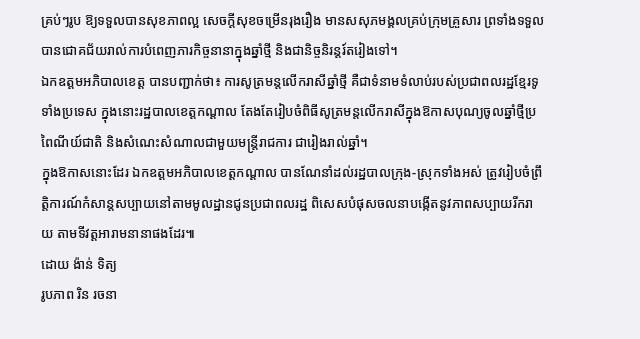គ្រប់ៗរូប ឱ្យទទួលបានសុខភាពល្អ សេចក្ដីសុខចម្រើនរុងរឿង មានសសុភមង្គលគ្រប់ក្រុមគ្រួសារ ព្រទាំងទទួលបានជោគជ័យរាល់ការបំពេញភារកិច្ចនានាក្នុងឆ្នាំថ្មី និងជានិច្ចនិរន្តរ៍តរៀងទៅ។
ឯកឧត្តមអភិបាលខេត្ត បានបញ្ជាក់ថា៖ ការសូត្រមន្តលើករាសីឆ្នាំថ្មី គឺជាទំនាមទំលាប់របស់ប្រជាពលរដ្ឋខ្មែរទូទាំងប្រទេស ក្នុងនោះរដ្ឋបាលខេត្តកណ្ដាល តែងតែរៀបចំពិធីសូត្រមន្តលើករាសីក្នុងឱកាសបុណ្យចូលឆ្នាំថ្មីប្រពៃណីយ៍ជាតិ និងសំណេះសំណាលជាមួយមន្ត្រីរាជការ ជារៀងរាល់ឆ្នាំ។
ក្នុងឱកាសនោះដែរ ឯកឧត្តមអភិបាលខេត្តកណ្ដាល បានណែនាំដល់រដ្ឋបាលក្រុង-ស្រុកទាំងអស់ ត្រូវរៀបចំព្រឹត្តិការណ៍កំសាន្តសប្បាយនៅតាមមូលដ្ឋានជូនប្រជាពលរដ្ឋ ពិសេសបំផុសចលនាបង្កើតនូវភាពសប្បាយរីករាយ តាមទីវត្តអារាមនានាផងដែរ៕
ដោយ ង៉ាន់ ទិត្យ
រូបភាព រិន រចនា